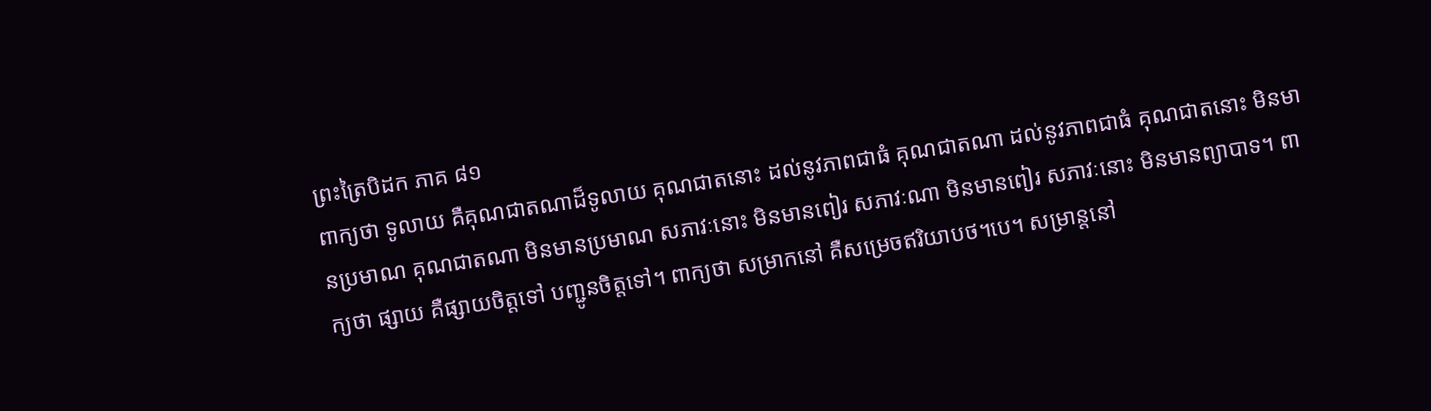ព្រះត្រៃបិដក ភាគ ៨១
ពាក្យថា ទូលាយ គឺគុណជាតណាដ៏ទូលាយ គុណជាតនោះ ដល់នូវភាពជាធំ គុណជាតណា ដល់នូវភាពជាធំ គុណជាតនោះ មិនមានប្រមាណ គុណជាតណា មិនមានប្រមាណ សភាវៈនោះ មិនមានពៀរ សភាវៈណា មិនមានពៀរ សភាវៈនោះ មិនមានព្យាបាទ។ ពាក្យថា ផ្សាយ គឺផ្សាយចិត្តទៅ បញ្ជូនចិត្តទៅ។ ពាក្យថា សម្រាកនៅ គឺសម្រេចឥរិយាបថ។បេ។ សម្រាន្តនៅ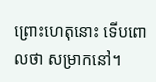ព្រោះហេតុនោះ ទើបពោលថា សម្រាកនៅ។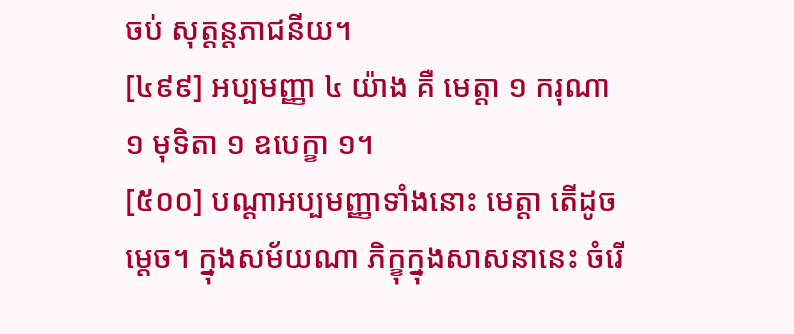ចប់ សុត្តន្តភាជនីយ។
[៤៩៩] អប្បមញ្ញា ៤ យ៉ាង គឺ មេត្តា ១ ករុណា ១ មុទិតា ១ ឧបេក្ខា ១។
[៥០០] បណ្តាអប្បមញ្ញាទាំងនោះ មេត្តា តើដូចម្តេច។ ក្នុងសម័យណា ភិក្ខុក្នុងសាសនានេះ ចំរើ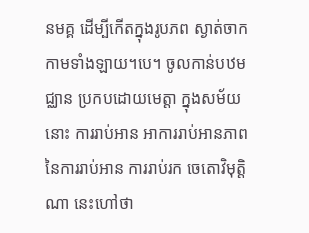នមគ្គ ដើម្បីកើតក្នុងរូបភព ស្ងាត់ចាកកាមទាំងឡាយ។បេ។ ចូលកាន់បឋមជ្ឈាន ប្រកបដោយមេត្តា ក្នុងសម័យនោះ ការរាប់អាន អាការរាប់អានភាពនៃការរាប់អាន ការរាប់រក ចេតោវិមុត្តិណា នេះហៅថា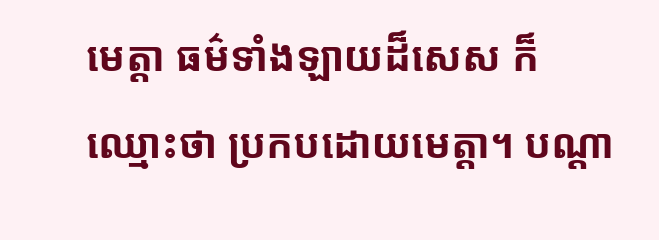មេត្តា ធម៌ទាំងឡាយដ៏សេស ក៏ឈ្មោះថា ប្រកបដោយមេត្តា។ បណ្តា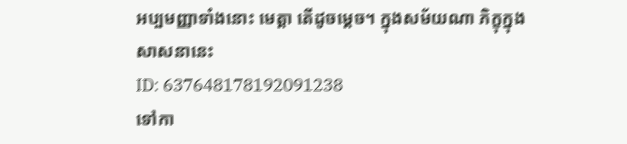អប្បមញ្ញាទាំងនោះ មេត្តា តើដូចម្តេច។ ក្នុងសម័យណា ភិក្ខុក្នុងសាសនានេះ
ID: 637648178192091238
ទៅកា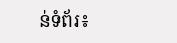ន់ទំព័រ៖